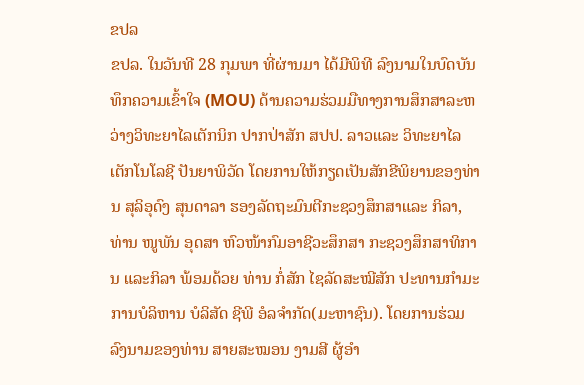ຂປລ
ຂປລ. ໃນວັນທີ 28 ກຸມພາ ທີ່ຜ່ານມາ ໄດ້ມີພິທີ ລົງນາມໃນບົດບັນທຶກຄວາມເຂົ້າໃຈ (MOU) ດ້ານຄວາມຮ່ວມມືທາງການສຶກສາລະຫວ່າງວິທະຍາໄລເຕັກນິກ ປາກປ່າສັກ ສປປ. ລາວແລະ ວິທະຍາໄລ ເຕັກໂນໂລຊີ ປັນຍາພິວັດ ໂດຍການໃຫ້ກຽດເປັນສັກຂີພິຍານຂອງທ່ານ ສຸລິອຸດົງ ສຸນດາລາ ຮອງລັດຖະມົນຕີກະຊວງສຶກສາແລະ ກິລາ, ທ່ານ ໜູພັນ ອຸດສາ ຫົວໜ້າກົມອາຊີວະສຶກສາ ກະຊວງສຶກສາທິການ ແລະກິລາ ພ້ອມດ້ວຍ ທ່ານ ກໍ່ສັກ ໄຊລັດສະໝີສັກ ປະທານກຳມະການບໍລິຫານ ບໍລິສັດ ຊີພີ ອໍລຈຳກັດ(ມະຫາຊົນ). ໂດຍການຮ່ວມລົງນາມຂອງທ່ານ ສາຍສະໝອນ ງາມສີ ຜູ້ອໍາ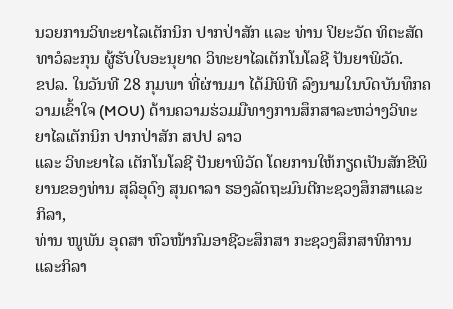ນວຍການວິທະຍາໄລເຕັກນິກ ປາກປ່າສັກ ແລະ ທ່ານ ປິຍະວັດ ທິຕະສັດທາວໍລະກຸນ ຜູ້ຮັບໃບອະນຸຍາດ ວິທະຍາໄລເຕັກໂນໂລຊີ ປັນຍາພິວັດ.
ຂປລ. ໃນວັນທີ 28 ກຸມພາ ທີ່ຜ່ານມາ ໄດ້ມີພິທີ ລົງນາມໃນບົດບັນທຶກຄວາມເຂົ້າໃຈ (MOU) ດ້ານຄວາມຮ່ວມມືທາງການສຶກສາລະຫວ່າງວິທະຍາໄລເຕັກນິກ ປາກປ່າສັກ ສປປ ລາວ
ແລະ ວິທະຍາໄລ ເຕັກໂນໂລຊີ ປັນຍາພິວັດ ໂດຍການໃຫ້ກຽດເປັນສັກຂີພິຍານຂອງທ່ານ ສຸລິອຸດົງ ສຸນດາລາ ຮອງລັດຖະມົນຕີກະຊວງສຶກສາແລະ ກິລາ,
ທ່ານ ໜູພັນ ອຸດສາ ຫົວໜ້າກົມອາຊີວະສຶກສາ ກະຊວງສຶກສາທິການ ແລະກິລາ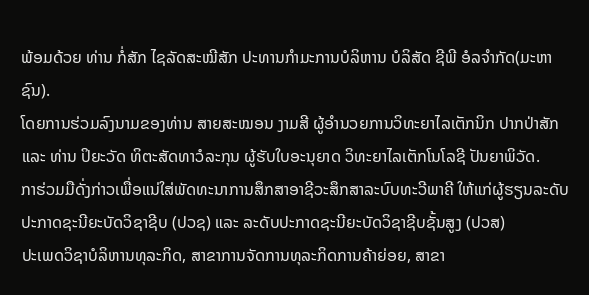ພ້ອມດ້ວຍ ທ່ານ ກໍ່ສັກ ໄຊລັດສະໝີສັກ ປະທານກຳມະການບໍລິຫານ ບໍລິສັດ ຊີພີ ອໍລຈຳກັດ(ມະຫາຊົນ).
ໂດຍການຮ່ວມລົງນາມຂອງທ່ານ ສາຍສະໝອນ ງາມສີ ຜູ້ອໍານວຍການວິທະຍາໄລເຕັກນິກ ປາກປ່າສັກ ແລະ ທ່ານ ປິຍະວັດ ທິຕະສັດທາວໍລະກຸນ ຜູ້ຮັບໃບອະນຸຍາດ ວິທະຍາໄລເຕັກໂນໂລຊີ ປັນຍາພິວັດ.
ກາຮ່ວມມືດັ່ງກ່າວເພື່ອແນ່ໃສ່ພັດທະນາການສຶກສາອາຊີວະສຶກສາລະບົບທະວີພາຄີ ໃຫ້ແກ່ຜູ້ຮຽນລະດັບປະກາດຊະນີຍະບັດວິຊາຊີບ (ປວຊ) ແລະ ລະດັບປະກາດຊະນີຍະບັດວິຊາຊີບຊັ້ນສູງ (ປວສ)
ປະເພດວິຊາບໍລິຫານທຸລະກິດ, ສາຂາການຈັດການທຸລະກິດການຄ້າຍ່ອຍ, ສາຂາ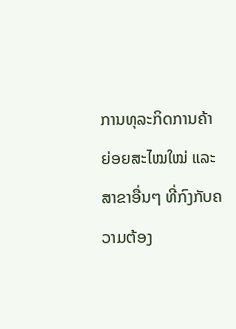ການທຸລະກິດການຄ້າຍ່ອຍສະໄໝໃໝ່ ແລະ ສາຂາອື່ນໆ ທີ່ກົງກັບຄວາມຕ້ອງ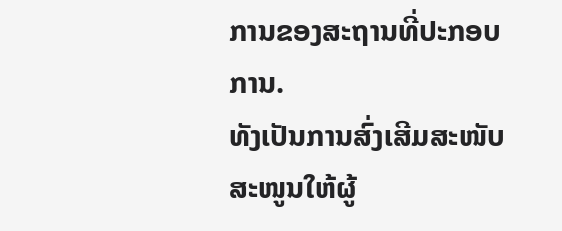ການຂອງສະຖານທີ່ປະກອບການ.
ທັງເປັນການສົ່ງເສີມສະໜັບສະໜູນໃຫ້ຜູ້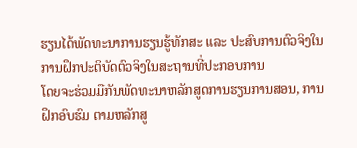ຮຽນໄດ້ພັດທະນາການຮຽນຮູ້ທັກສະ ແລະ ປະສົບການຕົວຈິງໃນການຝຶກປະຕິບັດຕົວຈິງໃນສະຖານທີ່ປະກອບການ
ໂດຍຈະຮ່ວມມືກັນພັດທະນາຫລັກສູດການຮຽນການສອນ, ການຝຶກອົບຮົມ ຕາມຫລັກສູ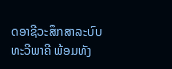ດອາຊີວະສຶກສາລະບົບທະວີພາຄີ ພ້ອມທັງ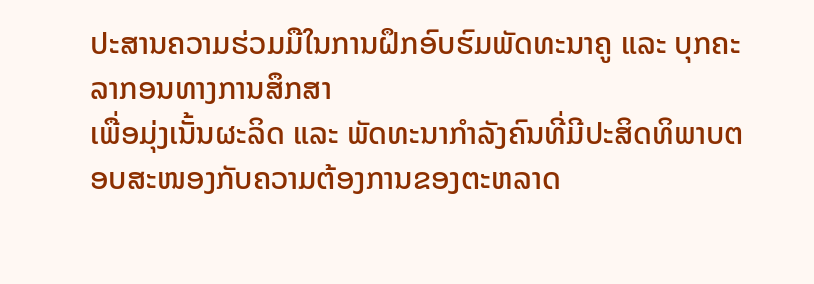ປະສານຄວາມຮ່ວມມືໃນການຝຶກອົບຮົມພັດທະນາຄູ ແລະ ບຸກຄະລາກອນທາງການສຶກສາ
ເພື່ອມຸ່ງເນັ້ນຜະລິດ ແລະ ພັດທະນາກຳລັງຄົນທີ່ມີປະສິດທິພາບຕອບສະໜອງກັບຄວາມຕ້ອງການຂອງຕະຫລາດ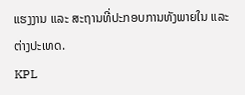ແຮງງານ ແລະ ສະຖານທີ່ປະກອບການທັງພາຍໃນ ແລະ ຕ່າງປະເທດ.
KPL